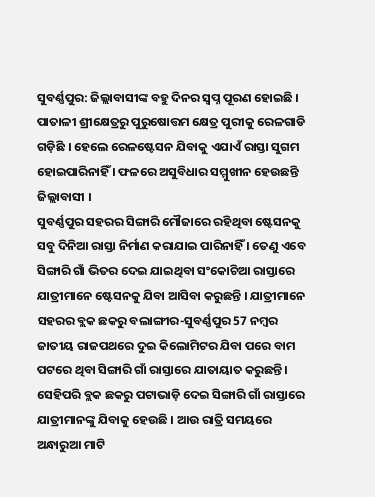ସୁବର୍ଣ୍ଣପୁର: ଜିଲ୍ଲାବାସୀଙ୍କ ବହୁ ଦିନର ସ୍ୱପ୍ନ ପୂରଣ ହୋଇଛି । ପାତାଳୀ ଶ୍ରୀକ୍ଷେତ୍ରରୁ ପୁରୁଷୋତ୍ତମ କ୍ଷେତ୍ର ପୁରୀକୁ ରେଳଗାଡି ଗଡ଼ିଛି । ହେଲେ ରେଳଷ୍ଟେସନ ଯିବାକୁ ଏଯାଏଁ ରାସ୍ତା ସୁଗମ ହୋଇପାରିନାହିଁ । ଫଳରେ ଅସୁବିଧାର ସମ୍ମୁଖୀନ ହେଉଛନ୍ତି ଜିଲ୍ଲାବାସୀ ।
ସୁବର୍ଣ୍ଣପୁର ସହରର ସିଙ୍ଗାରି ମୌଜାରେ ରହିଥିବା ଷ୍ଟେସନକୁ ସବୁ ଦିନିଆ ରାସ୍ତା ନିର୍ମାଣ କରାଯାଇ ପାରିନାହିଁ । ତେଣୁ ଏବେ ସିଙ୍ଗାରି ଗାଁ ଭିତର ଦେଇ ଯାଇଥିବା ସଂକୋଚିଆ ରାସ୍ତାରେ ଯାତ୍ରୀମାନେ ଷ୍ଟେସନକୁ ଯିବା ଆସିବା କରୁଛନ୍ତି । ଯାତ୍ରୀମାନେ ସହରର ବ୍ଲକ ଛକରୁ ବଲାଙ୍ଗୀର-ସୁବର୍ଣ୍ଣପୁର 57 ନମ୍ବର ଜାତୀୟ ରାଜପଥରେ ଦୁଇ କିଲୋମିଟର ଯିବା ପରେ ବାମ ପଟରେ ଥିବା ସିଙ୍ଗାରି ଗାଁ ରାସ୍ତାରେ ଯାତାୟାତ କରୁଛନ୍ତି । ସେହିପରି ବ୍ଲକ ଛକରୁ ପଟାଭାଡ଼ି ଦେଇ ସିଙ୍ଗାରି ଗାଁ ରାସ୍ତାରେ ଯାତ୍ରୀମାନଙ୍କୁ ଯିବାକୁ ହେଉଛି । ଆଉ ରାତ୍ରି ସମୟରେ ଅନ୍ଧାରୁଆ ମାଟି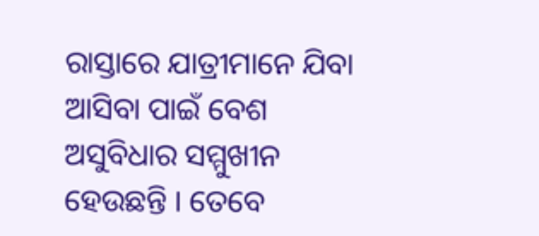ରାସ୍ତାରେ ଯାତ୍ରୀମାନେ ଯିବା ଆସିବା ପାଇଁ ବେଶ ଅସୁବିଧାର ସମ୍ମୁଖୀନ ହେଉଛନ୍ତି । ତେବେ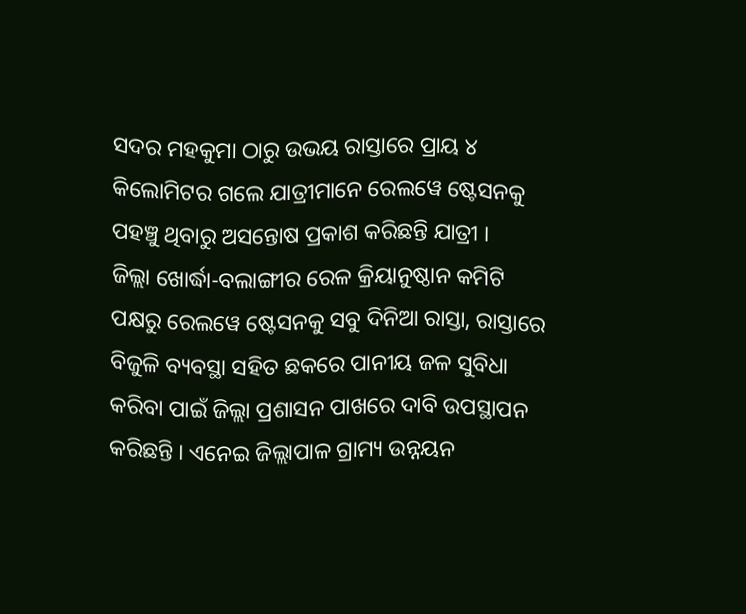ସଦର ମହକୁମା ଠାରୁ ଉଭୟ ରାସ୍ତାରେ ପ୍ରାୟ ୪ କିଲୋମିଟର ଗଲେ ଯାତ୍ରୀମାନେ ରେଲୱେ ଷ୍ଟେସନକୁ ପହଞ୍ଚୁ ଥିବାରୁ ଅସନ୍ତୋଷ ପ୍ରକାଶ କରିଛନ୍ତି ଯାତ୍ରୀ ।
ଜିଲ୍ଲା ଖୋର୍ଦ୍ଧା-ବଲାଙ୍ଗୀର ରେଳ କ୍ରିୟାନୁଷ୍ଠାନ କମିଟି ପକ୍ଷରୁ ରେଲୱେ ଷ୍ଟେସନକୁ ସବୁ ଦିନିଆ ରାସ୍ତା, ରାସ୍ତାରେ ବିଜୁଳି ବ୍ୟବସ୍ଥା ସହିତ ଛକରେ ପାନୀୟ ଜଳ ସୁବିଧା କରିବା ପାଇଁ ଜିଲ୍ଲା ପ୍ରଶାସନ ପାଖରେ ଦାବି ଉପସ୍ଥାପନ କରିଛନ୍ତି । ଏନେଇ ଜିଲ୍ଲାପାଳ ଗ୍ରାମ୍ୟ ଉନ୍ନୟନ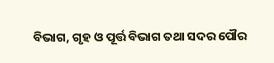ବିଭାଗ, ଗୃହ ଓ ପୂର୍ତ୍ତ ବିଭାଗ ତଥା ସଦର ପୌର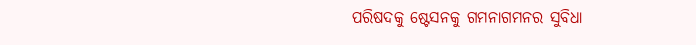ପରିଷଦକୁ ଷ୍ଟେସନକୁ ଗମନାଗମନର ସୁବିଧା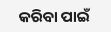କରିବା ପାଇଁ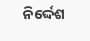ନିର୍ଦ୍ଦେଶ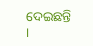ଦେଇଛନ୍ତି ।